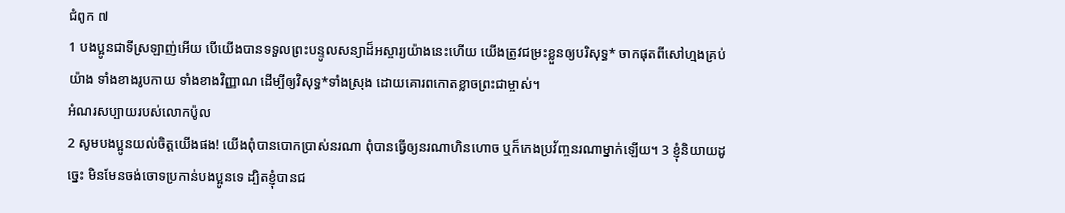ជំពូក ៧
1 បងប្អូនជាទីស្រឡាញ់អើយ បើយើងបានទទួលព្រះបន្ទូលសន្យាដ៏អស្ចារ្យយ៉ាងនេះហើយ យើងត្រូវជម្រះខ្លួនឲ្យបរិសុទ្ធ* ចាកផុតពីសៅហ្មងគ្រប់យ៉ាង ទាំងខាងរូបកាយ ទាំងខាងវិញ្ញាណ ដើម្បីឲ្យវិសុទ្ធ*ទាំងស្រុង ដោយគោរពកោតខ្លាចព្រះជាម្ចាស់។
អំណរសប្បាយរបស់លោកប៉ូល
2 សូមបងប្អូនយល់ចិត្តយើងផង! យើងពុំបានបោកប្រាស់នរណា ពុំបានធ្វើឲ្យនរណាហិនហោច ឬក៏កេងប្រវ័ញ្ចនរណាម្នាក់ឡើយ។ 3 ខ្ញុំនិយាយដូច្នេះ មិនមែនចង់ចោទប្រកាន់បងប្អូនទេ ដ្បិតខ្ញុំបានជ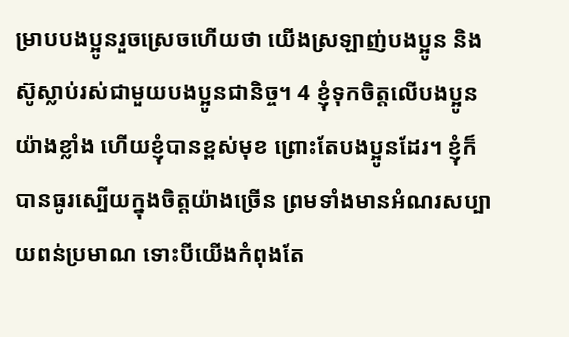ម្រាបបងប្អូនរួចស្រេចហើយថា យើងស្រឡាញ់បងប្អូន និងស៊ូស្លាប់រស់ជាមួយបងប្អូនជានិច្ច។ 4 ខ្ញុំទុកចិត្តលើបងប្អូនយ៉ាងខ្លាំង ហើយខ្ញុំបានខ្ពស់មុខ ព្រោះតែបងប្អូនដែរ។ ខ្ញុំក៏បានធូរស្បើយក្នុងចិត្តយ៉ាងច្រើន ព្រមទាំងមានអំណរសប្បាយពន់ប្រមាណ ទោះបីយើងកំពុងតែ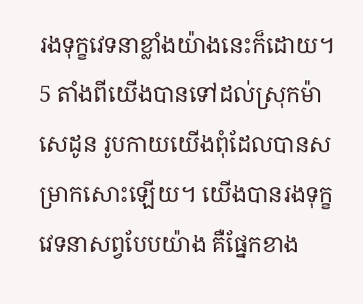រងទុក្ខវេទនាខ្លាំងយ៉ាងនេះក៏ដោយ។ 5 តាំងពីយើងបានទៅដល់ស្រុកម៉ាសេដូន រូបកាយយើងពុំដែលបានសម្រាកសោះឡើយ។ យើងបានរងទុក្ខវេទនាសព្វបែបយ៉ាង គឺផ្នែកខាង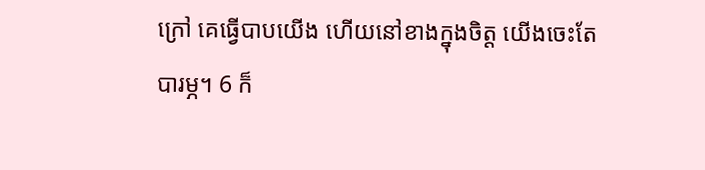ក្រៅ គេធ្វើបាបយើង ហើយនៅខាងក្នុងចិត្ត យើងចេះតែបារម្ភ។ 6 ក៏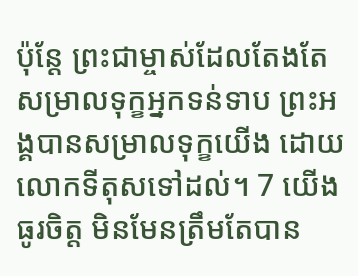ប៉ុន្តែ ព្រះជាម្ចាស់ដែលតែងតែសម្រាលទុក្ខអ្នកទន់ទាប ព្រះអង្គបានសម្រាលទុក្ខយើង ដោយលោកទីតុសទៅដល់។ 7 យើងធូរចិត្ត មិនមែនត្រឹមតែបាន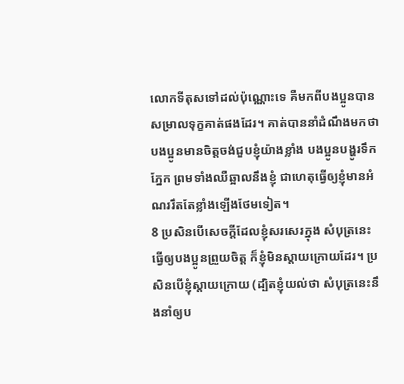លោកទីតុសទៅដល់ប៉ុណ្ណោះទេ គឺមកពីបងប្អូនបានសម្រាលទុក្ខគាត់ផងដែរ។ គាត់បាននាំដំណឹងមកថា បងប្អូនមានចិត្តចង់ជួបខ្ញុំយ៉ាងខ្លាំង បងប្អូនបង្ហូរទឹកភ្នែក ព្រមទាំងឈឺឆ្អាលនឹងខ្ញុំ ជាហេតុធ្វើឲ្យខ្ញុំមានអំណររឹតតែខ្លាំងឡើងថែមទៀត។
8 ប្រសិនបើសេចក្ដីដែលខ្ញុំសរសេរក្នុង សំបុត្រនេះ ធ្វើឲ្យបងប្អូនព្រួយចិត្ត ក៏ខ្ញុំមិនស្ដាយក្រោយដែរ។ ប្រសិនបើខ្ញុំស្ដាយក្រោយ (ដ្បិតខ្ញុំយល់ថា សំបុត្រនេះនឹងនាំឲ្យប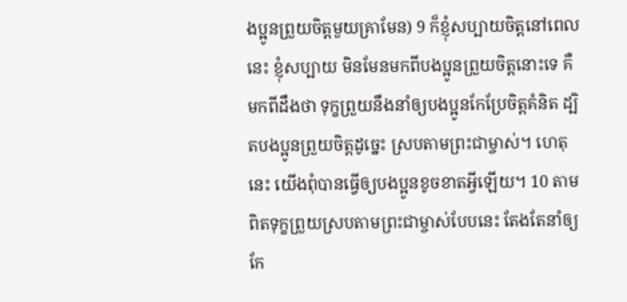ងប្អូនព្រួយចិត្តមួយគ្រាមែន) 9 ក៏ខ្ញុំសប្បាយចិត្តនៅពេលនេះ ខ្ញុំសប្បាយ មិនមែនមកពីបងប្អូនព្រួយចិត្តនោះទេ គឺមកពីដឹងថា ទុក្ខព្រួយនឹងនាំឲ្យបងប្អូនកែប្រែចិត្តគំនិត ដ្បិតបងប្អូនព្រួយចិត្តដូច្នេះ ស្របតាមព្រះជាម្ចាស់។ ហេតុនេះ យើងពុំបានធ្វើឲ្យបងប្អូនខូចខាតអ្វីឡើយ។ 10 តាមពិតទុក្ខព្រួយស្របតាមព្រះជាម្ចាស់បែបនេះ តែងតែនាំឲ្យកែ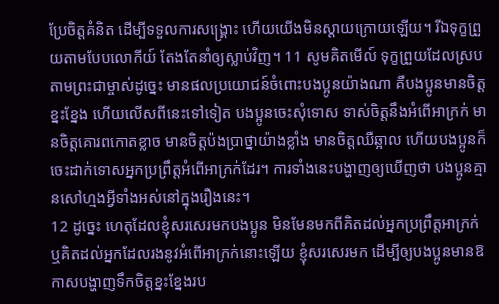ប្រែចិត្តគំនិត ដើម្បីទទួលការសង្គ្រោះ ហើយយើងមិនស្ដាយក្រោយឡើយ។ រីឯទុក្ខព្រួយតាមបែបលោកីយ៍ តែងតែនាំឲ្យស្លាប់វិញ។ 11 សូមគិតមើល៍ ទុក្ខព្រួយដែលស្របតាមព្រះជាម្ចាស់ដូច្នេះ មានផលប្រយោជន៍ចំពោះបងប្អូនយ៉ាងណា គឺបងប្អូនមានចិត្តខ្នះខ្នែង ហើយលើសពីនេះទៅទៀត បងប្អូនចេះសុំទោស ទាស់ចិត្តនឹងអំពើអាក្រក់ មានចិត្តគោរពកោតខ្លាច មានចិត្តប៉ងប្រាថ្នាយ៉ាងខ្លាំង មានចិត្តឈឺឆ្អាល ហើយបងប្អូនក៏ចេះដាក់ទោសអ្នកប្រព្រឹត្តអំពើអាក្រក់ដែរ។ ការទាំងនេះបង្ហាញឲ្យឃើញថា បងប្អូនគ្មានសៅហ្មងអ្វីទាំងអស់នៅក្នុងរឿងនេះ។
12 ដូច្នេះ ហេតុដែលខ្ញុំសរសេរមកបងប្អូន មិនមែនមកពីគិតដល់អ្នកប្រព្រឹត្តអាក្រក់ ឬគិតដល់អ្នកដែលរងនូវអំពើអាក្រក់នោះឡើយ ខ្ញុំសរសេរមក ដើម្បីឲ្យបងប្អូនមានឱកាសបង្ហាញទឹកចិត្តខ្នះខ្នែងរប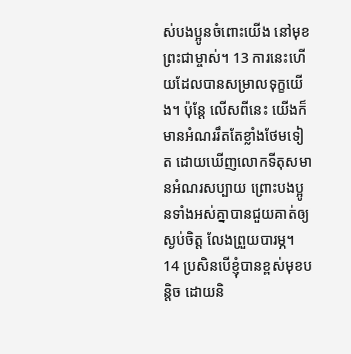ស់បងប្អូនចំពោះយើង នៅមុខព្រះជាម្ចាស់។ 13 ការនេះហើយដែលបានសម្រាលទុក្ខយើង។ ប៉ុន្តែ លើសពីនេះ យើងក៏មានអំណររឹតតែខ្លាំងថែមទៀត ដោយឃើញលោកទីតុសមានអំណរសប្បាយ ព្រោះបងប្អូនទាំងអស់គ្នាបានជួយគាត់ឲ្យស្ងប់ចិត្ត លែងព្រួយបារម្ភ។ 14 ប្រសិនបើខ្ញុំបានខ្ពស់មុខបន្ដិច ដោយនិ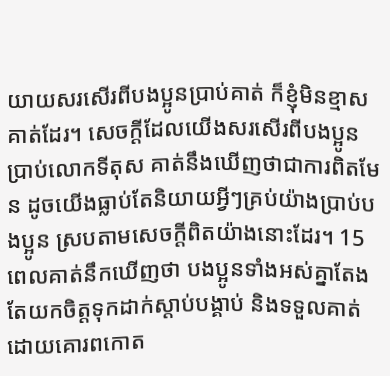យាយសរសើរពីបងប្អូនប្រាប់គាត់ ក៏ខ្ញុំមិនខ្មាសគាត់ដែរ។ សេចក្ដីដែលយើងសរសើរពីបងប្អូនប្រាប់លោកទីតុស គាត់នឹងឃើញថាជាការពិតមែន ដូចយើងធ្លាប់តែនិយាយអ្វីៗគ្រប់យ៉ាងប្រាប់បងប្អូន ស្របតាមសេចក្ដីពិតយ៉ាងនោះដែរ។ 15 ពេលគាត់នឹកឃើញថា បងប្អូនទាំងអស់គ្នាតែងតែយកចិត្តទុកដាក់ស្ដាប់បង្គាប់ និងទទួលគាត់ដោយគោរពកោត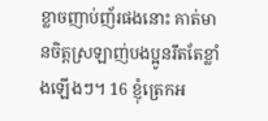ខ្លាចញាប់ញ័រផងនោះ គាត់មានចិត្តស្រឡាញ់បងប្អូនរឹតតែខ្លាំងឡើងៗ។ 16 ខ្ញុំត្រេកអ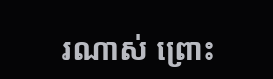រណាស់ ព្រោះ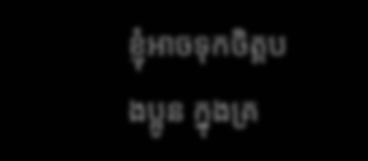ខ្ញុំអាចទុកចិត្តបងប្អូន ក្នុងគ្រ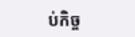ប់កិច្ច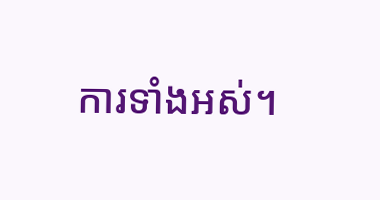ការទាំងអស់។